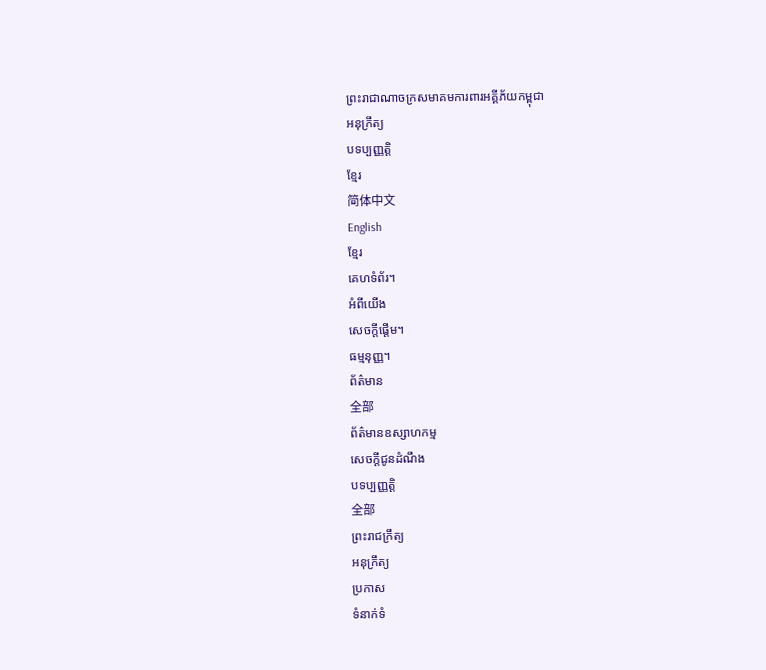ព្រះរាជាណាចក្រសមាគមការពារអគ្គីភ័យកម្ពុជា
អនុក្រឹត្យ
បទប្បញ្ញត្តិ
ខ្មែរ
简体中文
English
ខ្មែរ
គេហទំព័រ។
អំពីយើង
សេចក្តីផ្តើម។
ធម្មនុញ្ញ។
ព័ត៌មាន
全部
ព័ត៌មានឧស្សាហកម្ម
សេចក្តីជូនដំណឹង
បទប្បញ្ញត្តិ
全部
ព្រះរាជក្រឹត្យ
អនុក្រឹត្យ
ប្រកាស
ទំនាក់ទំ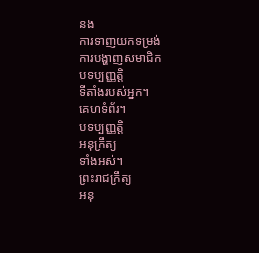នង
ការទាញយកទម្រង់
ការបង្ហាញសមាជិក
បទប្បញ្ញត្តិ
ទីតាំងរបស់អ្នក។
គេហទំព័រ។
បទប្បញ្ញត្តិ
អនុក្រឹត្យ
ទាំងអស់។
ព្រះរាជក្រឹត្យ
អនុ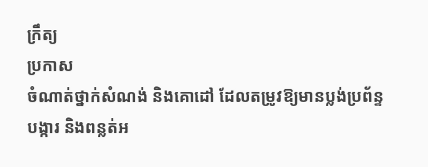ក្រឹត្យ
ប្រកាស
ចំណាត់ថ្នាក់សំណង់ និងគោដៅ ដែលតម្រូវឱ្យមានប្លង់ប្រព័ន្ទបង្ការ និងពន្លត់អ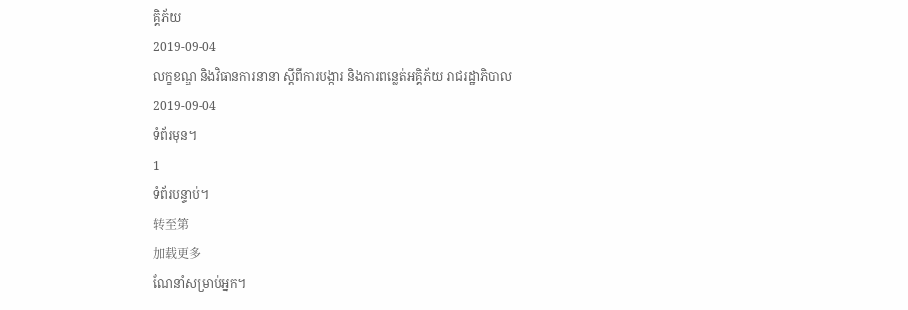គ្គិភ័យ
2019-09-04
លក្ខខណ្ឌ និងវិធានការនានា ស្តីពីការបង្ការ និងការពន្លេត់អគ្គិភ័យ រាជរដ្ឋាភិបាល
2019-09-04
ទំព័រមុន។
1
ទំព័របន្ទាប់។
转至第
加载更多
ណែនាំសម្រាប់អ្នក។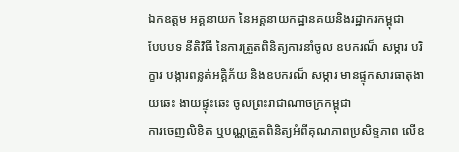ឯកឧត្តម អគ្គនាយក នៃអគ្គនាយកដ្ឋានគយនិងរដ្ឋាករកម្ពុជា
បែបបទ នីតិវិធី នៃការត្រួតពិនិត្យការនាំចូល ឧបករណ៏ សម្ការ បរិក្ខារ បង្ការពន្លត់អគ្គិភ័យ និងឧបករណ៏ សម្ការ មានផ្ទុកសារធាតុងាយឆេះ ងាយផ្ទុះឆេះ ចូលព្រះរាជាណាចក្រកម្ពុជា
ការចេញលិខិត ឬបណ្ណត្រួតពិនិត្យអំពីគុណភាពប្រសិទ្ទភាព លេីឧ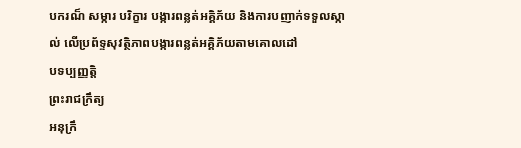បករណ៏ សម្ការ បរិក្ខារ បង្ការពន្លត់អគ្គិភ័យ និងការបញាក់ទទួលស្កាល់ លេីប្រព័ទ្ទសុវត្ថិភាពបង្ការពន្លត់អគ្គិភ័យតាមគោលដៅ
បទប្បញ្ញត្តិ
ព្រះរាជក្រឹត្យ
អនុក្រឹ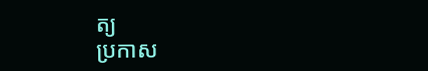ត្យ
ប្រកាស